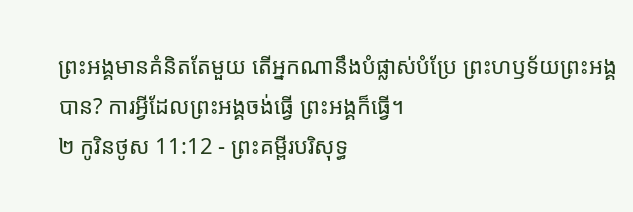ព្រះអង្គមានគំនិតតែមួយ តើអ្នកណានឹងបំផ្លាស់បំប្រែ ព្រះហឫទ័យព្រះអង្គបាន? ការអ្វីដែលព្រះអង្គចង់ធ្វើ ព្រះអង្គក៏ធ្វើ។
២ កូរិនថូស 11:12 - ព្រះគម្ពីរបរិសុទ្ធ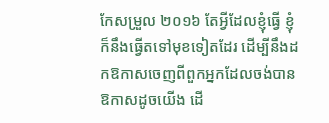កែសម្រួល ២០១៦ តែអ្វីដែលខ្ញុំធ្វើ ខ្ញុំក៏នឹងធ្វើតទៅមុខទៀតដែរ ដើម្បីនឹងដកឱកាសចេញពីពួកអ្នកដែលចង់បានឱកាសដូចយើង ដើ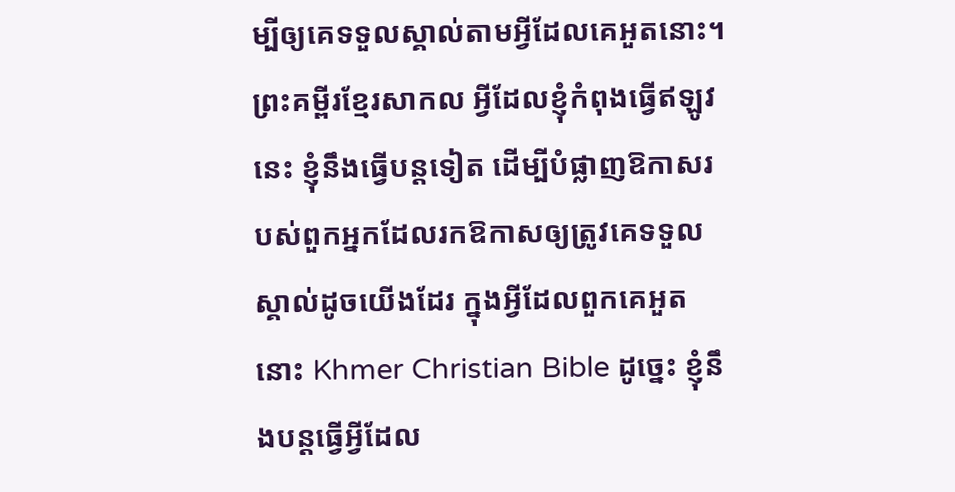ម្បីឲ្យគេទទួលស្គាល់តាមអ្វីដែលគេអួតនោះ។ ព្រះគម្ពីរខ្មែរសាកល អ្វីដែលខ្ញុំកំពុងធ្វើឥឡូវនេះ ខ្ញុំនឹងធ្វើបន្តទៀត ដើម្បីបំផ្លាញឱកាសរបស់ពួកអ្នកដែលរកឱកាសឲ្យត្រូវគេទទួលស្គាល់ដូចយើងដែរ ក្នុងអ្វីដែលពួកគេអួតនោះ Khmer Christian Bible ដូច្នេះ ខ្ញុំនឹងបន្ដធ្វើអ្វីដែល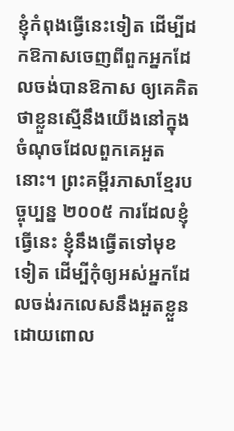ខ្ញុំកំពុងធ្វើនេះទៀត ដើម្បីដកឱកាសចេញពីពួកអ្នកដែលចង់បានឱកាស ឲ្យគេគិតថាខ្លួនស្មើនឹងយើងនៅក្នុងចំណុចដែលពួកគេអួតនោះ។ ព្រះគម្ពីរភាសាខ្មែរបច្ចុប្បន្ន ២០០៥ ការដែលខ្ញុំធ្វើនេះ ខ្ញុំនឹងធ្វើតទៅមុខទៀត ដើម្បីកុំឲ្យអស់អ្នកដែលចង់រកលេសនឹងអួតខ្លួន ដោយពោល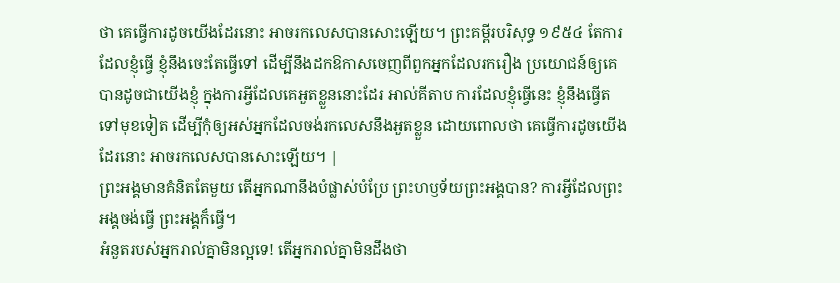ថា គេធ្វើការដូចយើងដែរនោះ អាចរកលេសបានសោះឡើយ។ ព្រះគម្ពីរបរិសុទ្ធ ១៩៥៤ តែការដែលខ្ញុំធ្វើ ខ្ញុំនឹងចេះតែធ្វើទៅ ដើម្បីនឹងដកឱកាសចេញពីពួកអ្នកដែលរករឿង ប្រយោជន៍ឲ្យគេបានដូចជាយើងខ្ញុំ ក្នុងការអ្វីដែលគេអួតខ្លួននោះដែរ អាល់គីតាប ការដែលខ្ញុំធ្វើនេះ ខ្ញុំនឹងធ្វើតទៅមុខទៀត ដើម្បីកុំឲ្យអស់អ្នកដែលចង់រកលេសនឹងអួតខ្លួន ដោយពោលថា គេធ្វើការដូចយើងដែរនោះ អាចរកលេសបានសោះឡើយ។ |
ព្រះអង្គមានគំនិតតែមួយ តើអ្នកណានឹងបំផ្លាស់បំប្រែ ព្រះហឫទ័យព្រះអង្គបាន? ការអ្វីដែលព្រះអង្គចង់ធ្វើ ព្រះអង្គក៏ធ្វើ។
អំនួតរបស់អ្នករាល់គ្នាមិនល្អទេ! តើអ្នករាល់គ្នាមិនដឹងថា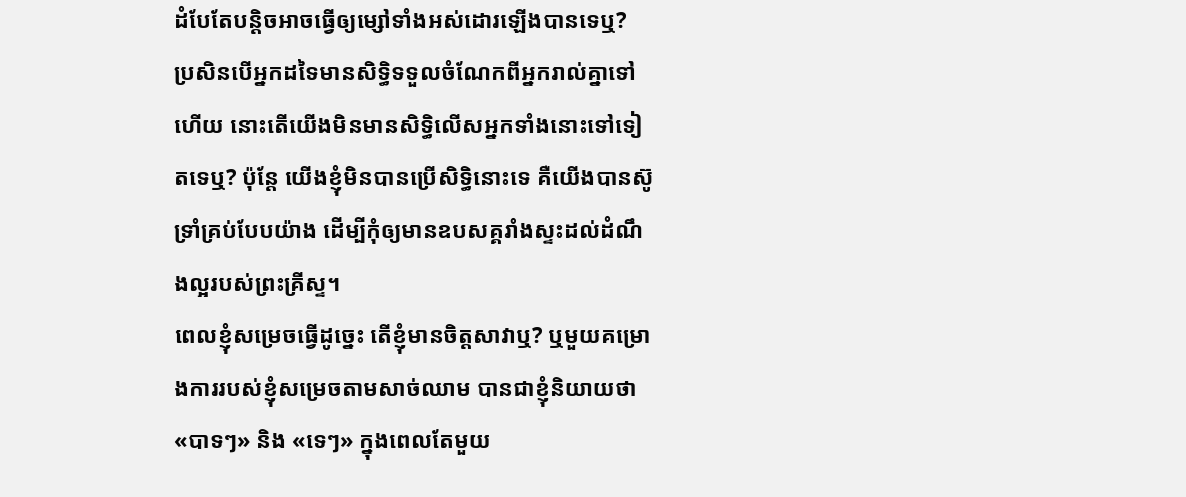ដំបែតែបន្តិចអាចធ្វើឲ្យម្សៅទាំងអស់ដោរឡើងបានទេឬ?
ប្រសិនបើអ្នកដទៃមានសិទ្ធិទទួលចំណែកពីអ្នករាល់គ្នាទៅហើយ នោះតើយើងមិនមានសិទ្ធិលើសអ្នកទាំងនោះទៅទៀតទេឬ? ប៉ុន្តែ យើងខ្ញុំមិនបានប្រើសិទ្ធិនោះទេ គឺយើងបានស៊ូទ្រាំគ្រប់បែបយ៉ាង ដើម្បីកុំឲ្យមានឧបសគ្គរាំងស្ទះដល់ដំណឹងល្អរបស់ព្រះគ្រីស្ទ។
ពេលខ្ញុំសម្រេចធ្វើដូច្នេះ តើខ្ញុំមានចិត្តសាវាឬ? ឬមួយគម្រោងការរបស់ខ្ញុំសម្រេចតាមសាច់ឈាម បានជាខ្ញុំនិយាយថា «បាទៗ» និង «ទេៗ» ក្នុងពេលតែមួយ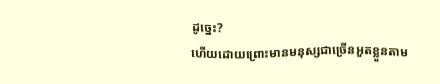ដូច្នេះ?
ហើយដោយព្រោះមានមនុស្សជាច្រើនអួតខ្លួនតាម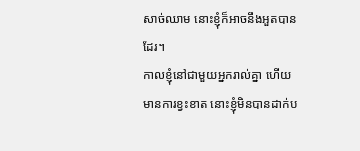សាច់ឈាម នោះខ្ញុំក៏អាចនឹងអួតបានដែរ។
កាលខ្ញុំនៅជាមួយអ្នករាល់គ្នា ហើយមានការខ្វះខាត នោះខ្ញុំមិនបានដាក់ប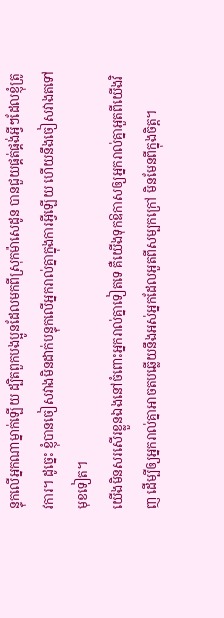ន្ទុកលើអ្នកណាម្នាក់ឡើយ ដ្បិតពួកបងប្អូនដែលមកពីស្រុកម៉ាសេដូន បានជួយផ្គត់ផ្គង់អ្វីៗដែលខ្ញុំត្រូវការ។ ដូច្នេះ ខ្ញុំបានចៀសវាងមិនដាក់បន្ទុកលើអ្នករាល់គ្នាក្នុងការអ្វីឡើយ ហើយនឹងចៀសវាងតទៅមុខទៀត។
យើងមិនសរសើរខ្លួនឯងនៅចំពោះអ្នករាល់គ្នាទៀតទេ គឺយើងទុកឱកាសឲ្យអ្នករាល់គ្នាអួតពីយើងវិញ ដើម្បីឲ្យអ្នករាល់គ្នាអាចតបឆ្លើយនឹងអស់អ្នកដែលអួតពីសម្បកក្រៅ មិនមែនពីក្នុងចិត្ត។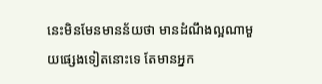នេះមិនមែនមានន័យថា មានដំណឹងល្អណាមួយផ្សេងទៀតនោះទេ តែមានអ្នក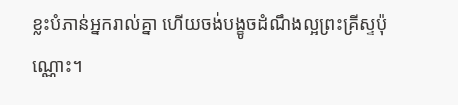ខ្លះបំភាន់អ្នករាល់គ្នា ហើយចង់បង្ខូចដំណឹងល្អព្រះគ្រីស្ទប៉ុណ្ណោះ។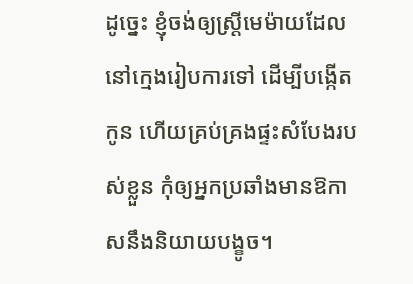ដូច្នេះ ខ្ញុំចង់ឲ្យស្ត្រីមេម៉ាយដែលនៅក្មេងរៀបការទៅ ដើម្បីបង្កើតកូន ហើយគ្រប់គ្រងផ្ទះសំបែងរបស់ខ្លួន កុំឲ្យអ្នកប្រឆាំងមានឱកាសនឹងនិយាយបង្ខូច។